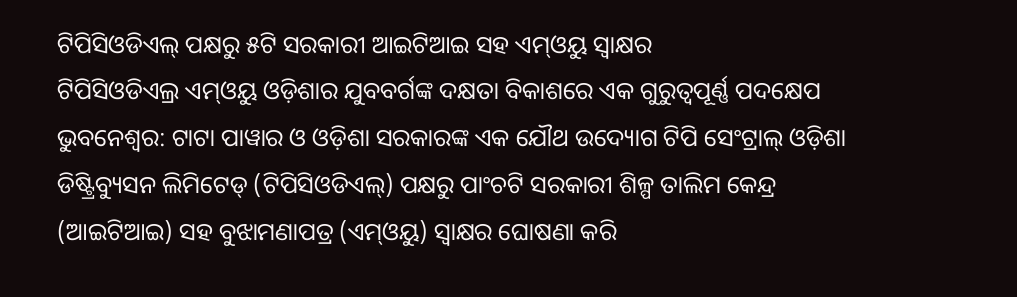ଟିପିସିଓଡିଏଲ୍ ପକ୍ଷରୁ ୫ଟି ସରକାରୀ ଆଇଟିଆଇ ସହ ଏମ୍ଓୟୁ ସ୍ୱାକ୍ଷର
ଟିପିସିଓଡିଏଲ୍ର ଏମ୍ଓୟୁ ଓଡ଼ିଶାର ଯୁବବର୍ଗଙ୍କ ଦକ୍ଷତା ବିକାଶରେ ଏକ ଗୁରୁତ୍ୱପୂର୍ଣ୍ଣ ପଦକ୍ଷେପ
ଭୁବନେଶ୍ୱର: ଟାଟା ପାୱାର ଓ ଓଡ଼ିଶା ସରକାରଙ୍କ ଏକ ଯୌଥ ଉଦ୍ୟୋଗ ଟିପି ସେଂଟ୍ରାଲ୍ ଓଡ଼ିଶା ଡିଷ୍ଟ୍ରିବ୍ୟୁସନ ଲିମିଟେଡ୍ (ଟିପିସିଓଡିଏଲ୍) ପକ୍ଷରୁ ପାଂଚଟି ସରକାରୀ ଶିଳ୍ପ ତାଲିମ କେନ୍ଦ୍ର (ଆଇଟିଆଇ) ସହ ବୁଝାମଣାପତ୍ର (ଏମ୍ଓୟୁ) ସ୍ୱାକ୍ଷର ଘୋଷଣା କରି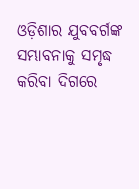ଓଡ଼ିଶାର ଯୁବବର୍ଗଙ୍କ ସମ୍ଭାବନାକୁ ସମୃଦ୍ଧ କରିବା ଦିଗରେ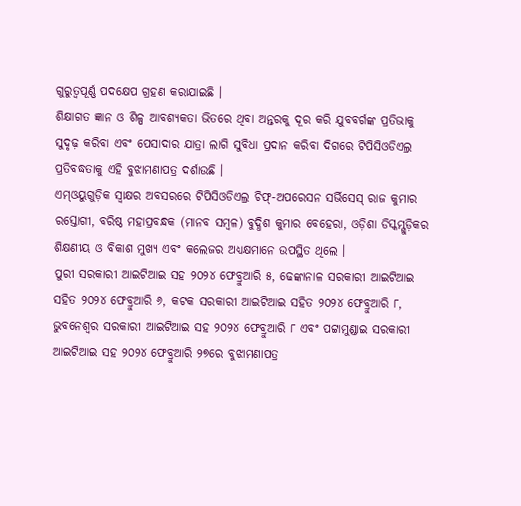ଗୁରୁତ୍ୱପୂର୍ଣ୍ଣ ପଦକ୍ଷେପ ଗ୍ରହଣ କରାଯାଇଛି ।
ଶିକ୍ଷାଗତ ଜ୍ଞାନ ଓ ଶିଳ୍ପ ଆବଶ୍ୟକତା ଭିତରେ ଥିବା ଅନ୍ତରକୁ ଦୂର କରି ଯୁବବର୍ଗଙ୍କ ପ୍ରତିଭାକୁ ସୁଦୃଢ଼ କରିବା ଏବଂ ପେସାଦାର ଯାତ୍ରା ଲାଗି ସୁବିଧା ପ୍ରଦାନ କରିବା ଦିଗରେ ଟିପିସିଓଡିଏଲ୍ର ପ୍ରତିବଦ୍ଧତାକୁ ଏହି ବୁଝାମଣାପତ୍ର ଦର୍ଶାଉଛି ।
ଏମ୍ଓୟୁଗୁଡ଼ିକ ସ୍ୱାକ୍ଷର ଅବସରରେ ଟିପିସିଓଡିଏଲ୍ର ଚିଫ୍-ଅପରେସନ ସର୍ଭିସେସ୍ ରାଜ କୁମାର ରସ୍ତୋଗୀ, ବରିଷ୍ଠ ମହାପ୍ରବନ୍ଧକ (ମାନବ ସମ୍ବଳ) ବୁଦ୍ଧିଶ କୁମାର ବେହେରା, ଓଡ଼ିଶା ଡିସ୍କମ୍ଗୁଡ଼ିକର ଶିକ୍ଷଣୀୟ ଓ ବିକାଶ ମୁଖ୍ୟ ଏବଂ କଲେଜର ଅଧ୍ୟକ୍ଷମାନେ ଉପସ୍ଥିତ ଥିଲେ ।
ପୁରୀ ସରକାରୀ ଆଇଟିଆଇ ସହ ୨୦୨୪ ଫେବ୍ରୁଆରି ୫, ଢେଙ୍କାନାଳ ସରକାରୀ ଆଇଟିଆଇ ସହିତ ୨୦୨୪ ଫେବ୍ରୁଆରି ୬, କଟକ ସରକାରୀ ଆଇଟିଆଇ ସହିତ ୨୦୨୪ ଫେବ୍ରୁଆରି ୮, ଭୁବନେଶ୍ୱର ସରକାରୀ ଆଇଟିଆଇ ସହ ୨୦୨୪ ଫେବ୍ରୁଆରି ୮ ଏବଂ ପଟ୍ଟାମୁଣ୍ଡାଇ ସରକାରୀ ଆଇଟିଆଇ ସହ ୨୦୨୪ ଫେବ୍ରୁଆରି ୨୭ରେ ବୁଝାମଣାପତ୍ର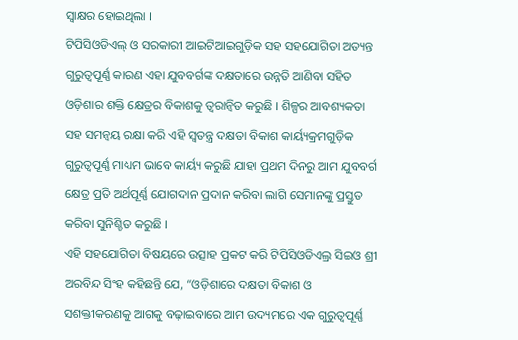ସ୍ୱାକ୍ଷର ହୋଇଥିଲା ।
ଟିପିସିଓଡିଏଲ୍ ଓ ସରକାରୀ ଆଇଟିଆଇଗୁଡ଼ିକ ସହ ସହଯୋଗିତା ଅତ୍ୟନ୍ତ ଗୁରୁତ୍ୱପୂର୍ଣ୍ଣ କାରଣ ଏହା ଯୁବବର୍ଗଙ୍କ ଦକ୍ଷତାରେ ଉନ୍ନତି ଆଣିବା ସହିତ ଓଡ଼ିଶାର ଶକ୍ତି କ୍ଷେତ୍ରର ବିକାଶକୁ ତ୍ୱରାନ୍ୱିତ କରୁଛି । ଶିଳ୍ପର ଆବଶ୍ୟକତା ସହ ସମନ୍ୱୟ ରକ୍ଷା କରି ଏହି ସ୍ୱତନ୍ତ୍ର ଦକ୍ଷତା ବିକାଶ କାର୍ୟ୍ୟକ୍ରମଗୁଡ଼ିକ ଗୁରୁତ୍ୱପୂର୍ଣ୍ଣ ମାଧ୍ୟମ ଭାବେ କାର୍ୟ୍ୟ କରୁଛି ଯାହା ପ୍ରଥମ ଦିନରୁ ଆମ ଯୁବବର୍ଗ କ୍ଷେତ୍ର ପ୍ରତି ଅର୍ଥପୂର୍ଣ୍ଣ ଯୋଗଦାନ ପ୍ରଦାନ କରିବା ଲାଗି ସେମାନଙ୍କୁ ପ୍ରସ୍ତୁତ କରିବା ସୁନିଶ୍ଚିତ କରୁଛି ।
ଏହି ସହଯୋଗିତା ବିଷୟରେ ଉତ୍ସାହ ପ୍ରକଟ କରି ଟିପିସିଓଡିଏଲ୍ର ସିଇଓ ଶ୍ରୀ ଅରବିନ୍ଦ ସିଂହ କହିଛନ୍ତି ଯେ, “ଓଡ଼ିଶାରେ ଦକ୍ଷତା ବିକାଶ ଓ ସଶକ୍ତୀକରଣକୁ ଆଗକୁ ବଢ଼ାଇବାରେ ଆମ ଉଦ୍ୟମରେ ଏକ ଗୁରୁତ୍ୱପୂର୍ଣ୍ଣ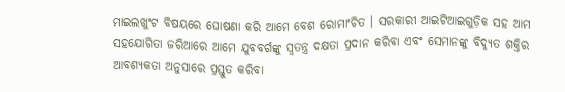ମାଇଲଖୁଂଟ ବିଷୟରେ ଘୋଷଣା କରି ଆମେ ବେଶ ରୋମାଂଚିତ । ସରକାରୀ ଆଇଟିଆଇଗୁଡ଼ିକ ସହ ଆମ ସହଯୋଗିତା ଜରିଆରେ ଆମେ ଯୁବବର୍ଗଙ୍କୁ ସ୍ୱତନ୍ତ୍ର ଦକ୍ଷତା ପ୍ରଦାନ କରିବା ଏବଂ ସେମାନଙ୍କୁ ବିଦ୍ୟୁତ ଶକ୍ତିର ଆବଶ୍ୟକତା ଅନୁସାରେ ପ୍ରସ୍ତୁତ କରିବା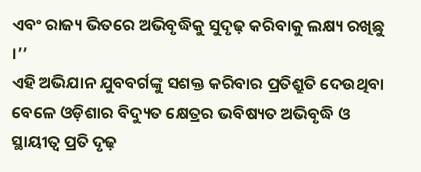ଏବଂ ରାଜ୍ୟ ଭିତରେ ଅଭିବୃଦ୍ଧିକୁ ସୁଦୃଢ଼ କରିବାକୁ ଲକ୍ଷ୍ୟ ରଖିଛୁ ।’’
ଏହି ଅଭିଯାନ ଯୁବବର୍ଗଙ୍କୁ ସଶକ୍ତ କରିବାର ପ୍ରତିଶ୍ରୁତି ଦେଉଥିବା ବେଳେ ଓଡ଼ିଶାର ବିଦ୍ୟୁତ କ୍ଷେତ୍ରର ଭବିଷ୍ୟତ ଅଭିବୃଦ୍ଧି ଓ ସ୍ଥାୟୀତ୍ୱ ପ୍ରତି ଦୃଢ଼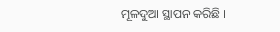ମୂଳଦୁଆ ସ୍ଥାପନ କରିଛି ।